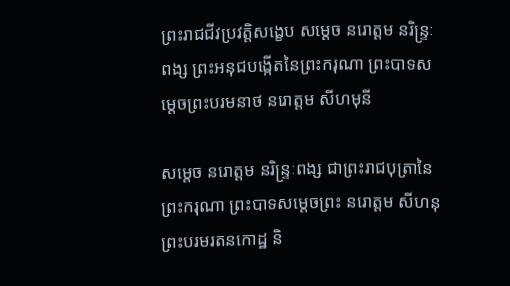ព្រះរាជជីវប្រវត្តិសង្ខេប សម្តេច នរោត្តម នរិន្រ្ទៈពង្ស ព្រះអនុជបង្កើតនៃព្រះករុណា ព្រះបាទសម្តេចព្រះបរមនាថ នរោត្តម សីហមុនី

សម្តេច នរោត្តម នរិន្រ្ទៈពង្ស ជាព្រះរាជបុត្រានៃព្រះករុណា ព្រះបាទសម្តេចព្រះ នរោត្តម សីហនុ ព្រះបរមរតនកោដ្ឋ និ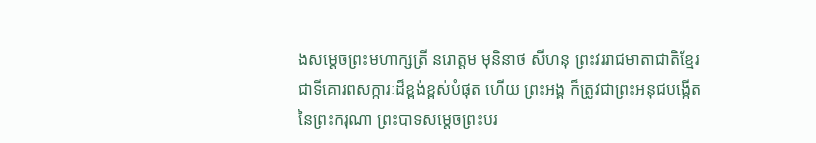ងសម្តេចព្រះមហាក្សត្រី នរោត្តម មុនិនាថ សីហនុ ព្រះវររាជមាតាជាតិខ្មែរ ជាទីគោរពសក្ការៈដ៏ខ្ពង់ខ្ពស់បំផុត ហើយ ព្រះអង្គ ក៏ត្រូវជាព្រះអនុជបង្កើតនៃព្រះករុណា ព្រះបាទសម្តេចព្រះបរ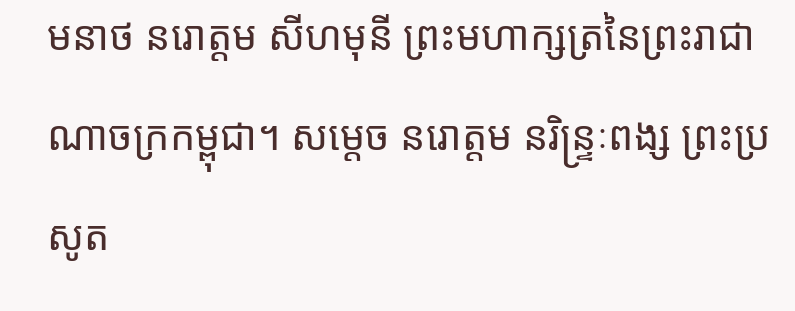មនាថ នរោត្តម សីហមុនី ព្រះមហាក្សត្រនៃព្រះរាជាណាចក្រកម្ពុជា។ សម្តេច នរោត្តម នរិន្រ្ទៈពង្ស ព្រះប្រសូត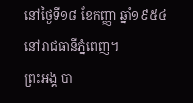នៅថ្ងៃទី១៨ ខែកញ្ញា ឆ្នាំ១៩៥៤ នៅរាជធានីភ្នំពេញ។
ព្រះអង្គ បា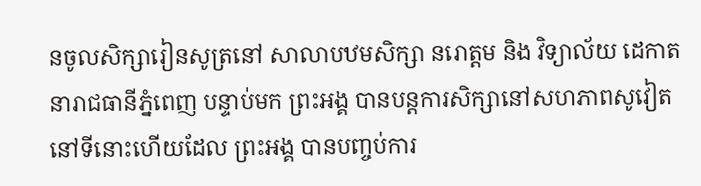នចូលសិក្សារៀនសូត្រនៅ សាលាបឋមសិក្សា នរោត្តម និង វិទ្យាល័យ ដេកាត នារាជធានីភ្នំពេញ បន្ទាប់មក ព្រះអង្គ បានបន្តការសិក្សានៅសហភាពសូវៀត នៅទីនោះហើយដែល ព្រះអង្គ បានបញ្ចប់ការ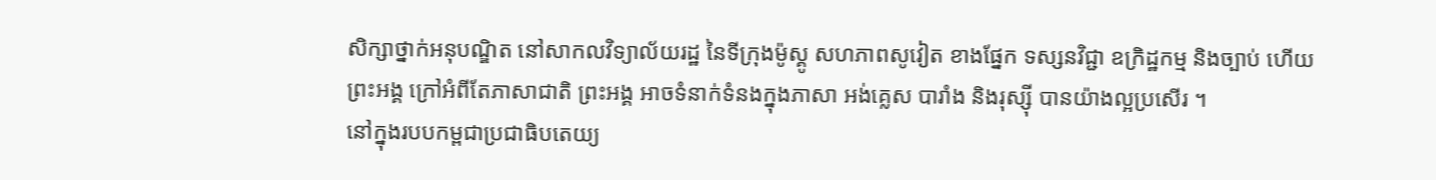សិក្សាថ្នាក់អនុបណ្ឌិត នៅសាកលវិទ្យាល័យរដ្ឋ នៃទីក្រុងម៉ូស្គូ សហភាពសូវៀត ខាងផ្នែក ទស្សនវិជ្ជា ឧក្រិដ្ឋកម្ម និងច្បាប់ ហើយ ព្រះអង្គ ក្រៅអំពីតែភាសាជាតិ ព្រះអង្គ អាចទំនាក់ទំនងក្នុងភាសា អង់គ្លេស បារាំង និងរុស្សុី បានយ៉ាងល្អប្រសើរ ។
នៅក្នុងរបបកម្ពជាប្រជាធិបតេយ្យ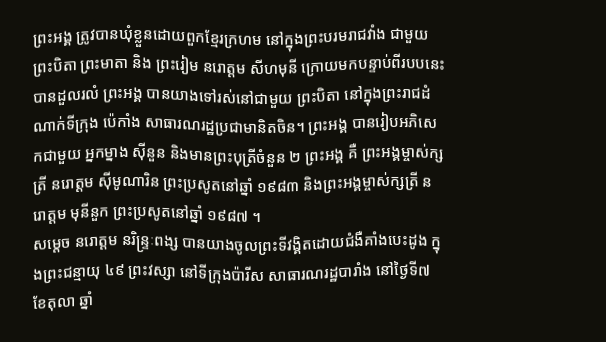ព្រះអង្គ ត្រូវបានឃុំខ្លួនដោយពួកខ្មែរក្រហម នៅក្នុងព្រះបរមរាជវាំង ជាមួយ ព្រះបិតា ព្រះមាតា និង ព្រះរៀម នរោត្តម សីហមុនី ក្រោយមកបន្ទាប់ពីរបបនេះបានដួលរលំ ព្រះអង្គ បានយាងទៅរស់នៅជាមួយ ព្រះបិតា នៅក្នុងព្រះរាជដំណាក់ទីក្រុង ប៉េកាំង សាធារណរដ្ឋប្រជាមានិតចិន។ ព្រះអង្គ បានរៀបអភិសេកជាមួយ អ្នកម្នាង សុីនួន និងមានព្រះបុត្រីចំនួន ២ ព្រះអង្គ គឺ ព្រះអង្គម្ចាស់ក្សត្រី នរោត្តម សុីមូណារិន ព្រះប្រសូតនៅឆ្នាំ ១៩៨៣ និងព្រះអង្គម្ចាស់ក្សត្រី នរោត្តម មុនីនួក ព្រះប្រសូតនៅឆ្នាំ ១៩៨៧ ។
សម្តេច នរោត្តម នរិន្រ្ទៈពង្ស បានយាងចូលព្រះទីវង្គិតដោយជំងឺគាំងបេះដូង ក្នុងព្រះជន្មាយុ ៤៩ ព្រះវស្សា នៅទីក្រុងប៉ារីស សាធារណរដ្ឋបារាំង នៅថ្ងៃទី៧ ខែតុលា ឆ្នាំ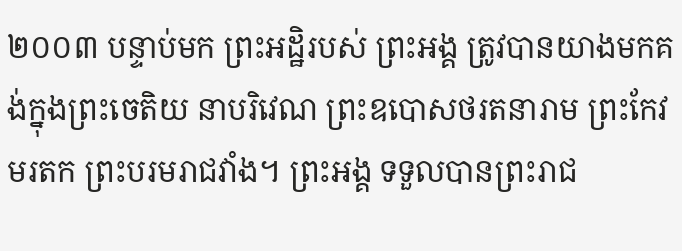២០០៣ បន្ទាប់មក ព្រះអដ្ឋិរបស់ ព្រះអង្គ ត្រូវបានយាងមកគង់ក្នុងព្រះចេតិយ នាបរិវេណ ព្រះឧបោសថរតនារាម ព្រះកែវមរតក ព្រះបរមរាជវាំង។ ព្រះអង្គ ទទួលបានព្រះរាជ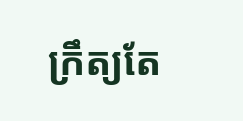ក្រឹត្យតែ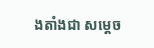ងតាំងជា សម្តេច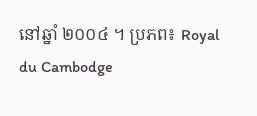នៅឆ្នាំ ២០០៤ ។ ប្រភព៖ Royal du Cambodge